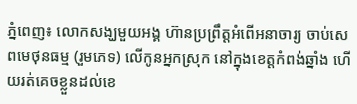ភ្នំពេញ៖ លោកសង្ឃមួយអង្គ ហ៊ានប្រព្រឹត្ដអំពើអនាចារ្យ ចាប់សេពមេថុនធម្ម (រួមភេទ) លើកូនអ្នកស្រុក នៅក្នុងខេត្តកំពង់ឆ្នាំង ហើយរត់គេចខ្លួនដល់ខេ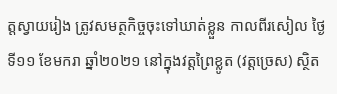ត្តស្វាយរៀង ត្រូវសមត្ថកិច្ចចុះទៅឃាត់ខ្លួន កាលពីរសៀល ថ្ងៃទី១១ ខែមករា ឆ្នាំ២០២១ នៅក្នុងវត្តព្រៃខ្លូត (វត្ដច្រេស) ស្ថិត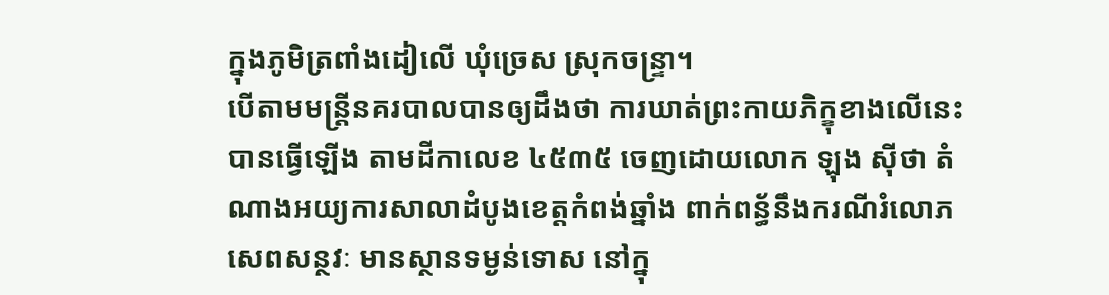ក្នុងភូមិត្រពាំងដៀលើ ឃុំច្រេស ស្រុកចន្ទ្រា។
បើតាមមន្រ្ដីនគរបាលបានឲ្យដឹងថា ការឃាត់ព្រះកាយភិក្ខុខាងលើនេះ បានធ្វើឡើង តាមដីកាលេខ ៤៥៣៥ ចេញដោយលោក ឡុង ស៊ីថា តំណាងអយ្យការសាលាដំបូងខេត្តកំពង់ឆ្នាំង ពាក់ពន្ធ័នឹងករណីរំលោភសេពសន្ថវៈ មានស្ថានទម្ងន់ទោស នៅក្នុ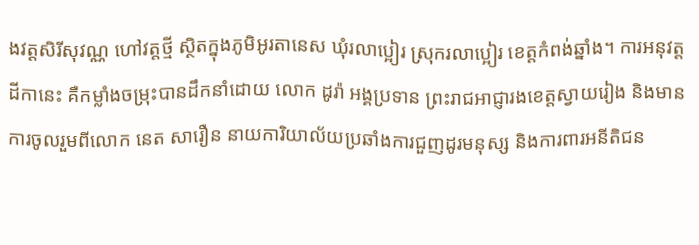ងវត្តសិរីសុវណ្ណ ហៅវត្តថ្មី ស្ថិតក្នុងភូមិអូរតានេស ឃុំរលាប្អៀរ ស្រុករលាប្អៀរ ខេត្តកំពង់ឆ្នាំង។ ការអនុវត្ដដីកានេះ គឺកម្លាំងចម្រុះបានដឹកនាំដោយ លោក ដូរ៉ា អង្គប្រទាន ព្រះរាជអាជ្ញារងខេត្តស្វាយរៀង និងមានការចូលរួមពីលោក នេត សារឿន នាយការិយាល័យប្រឆាំងការជួញដូរមនុស្ស និងការពារអនីតិជន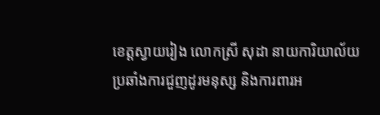ខេត្តស្វាយរៀង លោកស្រី សុដា នាយការិយាល័យប្រឆាំងការជួញដូរមនុស្ស និងការពារអ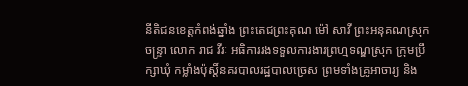នីតិជនខេត្តកំពង់ឆ្នាំង ព្រះតេជព្រះគុណ ម៉ៅ សាវី ព្រះអនុគណស្រុកចន្ទ្រា លោក រាជ វីរៈ អធិការរងទទួលការងារព្រហ្មទណ្ឌស្រុក ក្រុមប្រឹក្សាឃុំ កម្លាំងប៉ុស្តិ៍នគរបាលរដ្ឋបាលច្រេស ព្រមទាំងគ្រូអាចារ្យ និង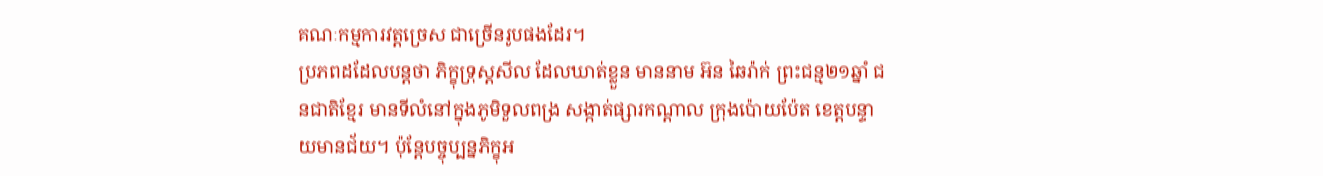គណៈកម្មការវត្តច្រេស ជាច្រើនរូបផងដែរ។
ប្រភពដដែលបន្តថា ភិក្ខុទ្រុស្ដសីល ដែលឃាត់ខ្លួន មាននាម អ៊ន ឆៃរ៉ាក់ ព្រះជន្ម២១ឆ្នាំ ជនជាតិខ្មែរ មានទីលំនៅក្នុងភូមិទួលពង្រ សង្កាត់ផ្សារកណ្ដាល ក្រុងប៉ោយប៉ែត ខេត្តបន្ទាយមានជ័យ។ ប៉ុន្ដែបច្ចុប្បន្នភិក្ខុអ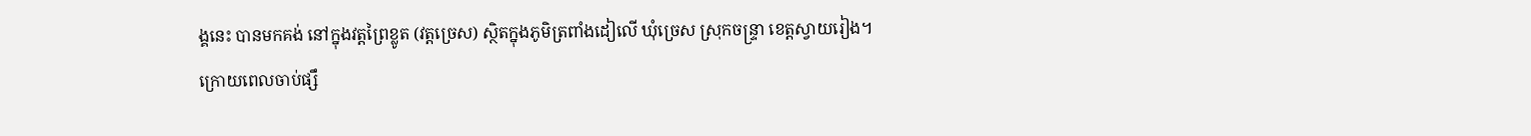ង្គនេះ បានមកគង់ នៅក្នុងវត្តព្រៃខ្លូត (វត្តច្រេស) ស្ថិតក្នុងភូមិត្រពាំងដៀលើ ឃុំច្រេស ស្រុកចន្រ្ទា ខេត្តស្វាយរៀង។
ក្រោយពេលចាប់ផ្សឹ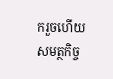ករួចហើយ សមត្ថកិច្ច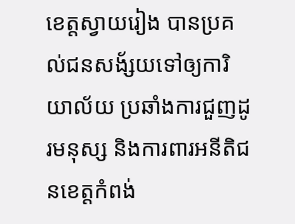ខេត្តស្វាយរៀង បានប្រគល់ជនសង័្សយទៅឲ្យការិយាល័យ ប្រឆាំងការជួញដូរមនុស្ស និងការពារអនីតិជនខេត្តកំពង់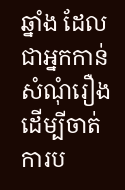ឆ្នាំង ដែលជាអ្នកកាន់សំណុំរឿង ដើម្បីចាត់ការប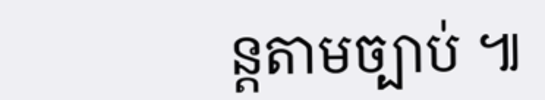ន្តតាមច្បាប់ ៕